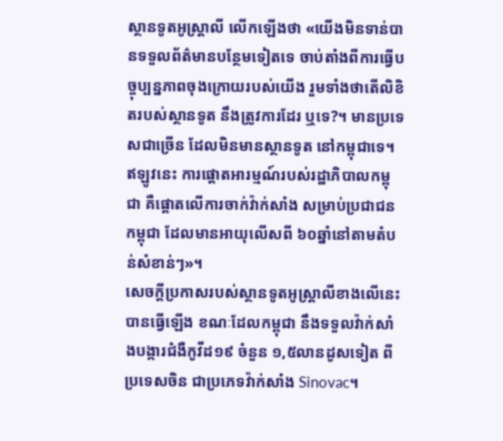ស្ថានទូតអូស្ត្រាលី លើកឡើងថា «យើងមិនទាន់បានទទួលព័ត៌មានបន្ថែមទៀតទេ ចាប់តាំងពីការធ្វើបច្ចុប្បន្នភាពចុងក្រោយរបស់យើង រួមទាំងថាតើលិខិតរបស់ស្ថានទូត នឹងត្រូវការដែរ ឬទេ?។ មានប្រទេសជាច្រើន ដែលមិនមានស្ថានទូត នៅកម្ពុជាទេ។ ឥឡូវនេះ ការផ្តោតអារម្មណ៍របស់រដ្ឋាភិបាលកម្ពុជា គឺផ្តោតលើការចាក់វ៉ាក់សាំង សម្រាប់ប្រជាជនកម្ពុជា ដែលមានអាយុលើសពី ៦០ឆ្នាំនៅតាមតំបន់សំខាន់ៗ»។
សេចក្តីប្រកាសរបស់ស្ថានទូតអូស្ត្រាលីខាងលើនេះ បានធ្វើឡើង ខណៈដែលកម្ពុជា នឹងទទួលវ៉ាក់សាំងបង្ការជំងឺកូវីដ១៩ ចំនួន ១,៥លានដូសទៀត ពីប្រទេសចិន ជាប្រភេទវ៉ាក់សាំង Sinovac។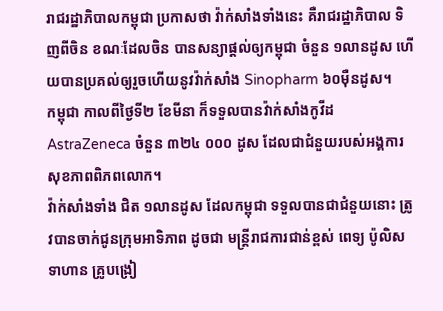រាជរដ្ឋាភិបាលកម្ពុជា ប្រកាសថា វ៉ាក់សាំងទាំងនេះ គឺរាជរដ្ឋាភិបាល ទិញពីចិន ខណៈដែលចិន បានសន្យាផ្តល់ឲ្យកម្ពុជា ចំនួន ១លានដូស ហើយបានប្រគល់ឲ្យរួចហើយនូវវ៉ាក់សាំង Sinopharm ៦០ម៉ឺនដូស។
កម្ពុជា កាលពីថ្ងៃទី២ ខែមីនា ក៏ទទួលបានវ៉ាក់សាំងកូវីដ AstraZeneca ចំនួន ៣២៤ ០០០ ដូស ដែលជាជំនួយរបស់អង្គការសុខភាពពិភពលោក។
វ៉ាក់សាំងទាំង ជិត ១លានដូស ដែលកម្ពុជា ទទួលបានជាជំនួយនោះ ត្រូវបានចាក់ជូនក្រុមអាទិភាព ដូចជា មន្ត្រីរាជការជាន់ខ្ពស់ ពេទ្យ ប៉ូលិស ទាហាន គ្រូបង្រៀ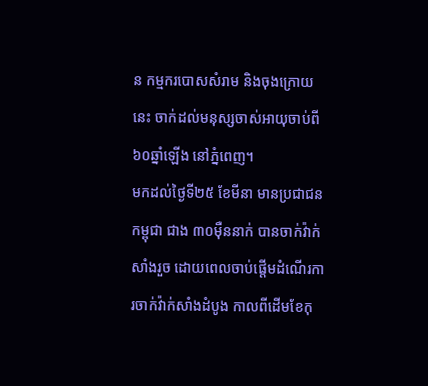ន កម្មករបោសសំរាម និងចុងក្រោយនេះ ចាក់ដល់មនុស្សចាស់អាយុចាប់ពី ៦០ឆ្នាំឡើង នៅភ្នំពេញ។
មកដល់ថ្ងៃទី២៥ ខែមីនា មានប្រជាជនកម្ពុជា ជាង ៣០ម៉ឺននាក់ បានចាក់វ៉ាក់សាំងរួច ដោយពេលចាប់ផ្តើមដំណើរការចាក់វ៉ាក់សាំងដំបូង កាលពីដើមខែកុ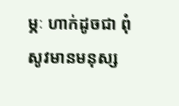ម្ភៈ ហាក់ដូចជា ពុំសូវមានមនុស្ស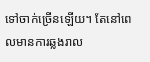ទៅចាក់ច្រើនឡើយ។ តែនៅពេលមានការឆ្លងរាល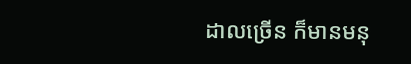ដាលច្រើន ក៏មានមនុ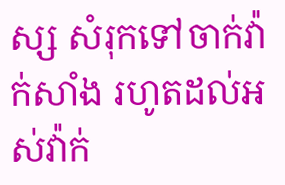ស្ស សំរុកទៅចាក់វ៉ាក់សាំង រហូតដល់អស់វ៉ាក់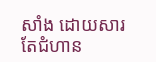សាំង ដោយសារតែជំហាន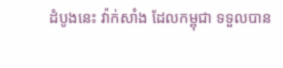ដំបូងនេះ វ៉ាក់សាំង ដែលកម្ពុជា ទទួលបាន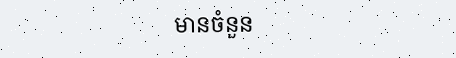មានចំនួន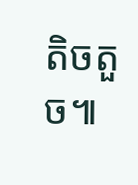តិចតួច៕